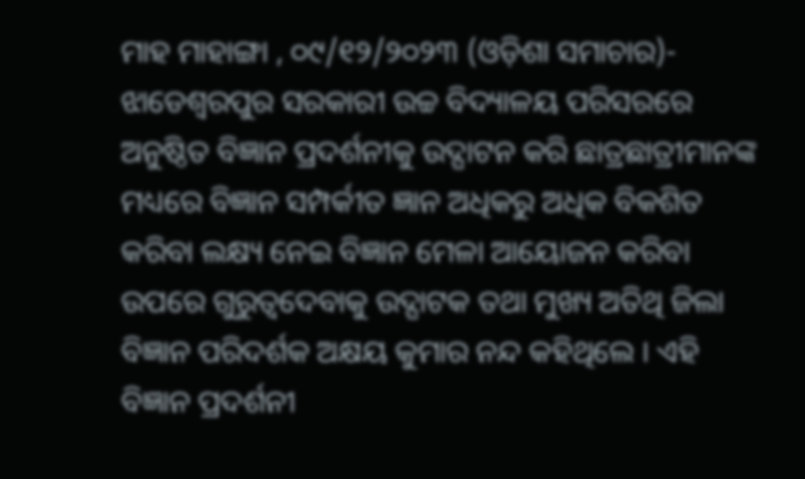ମାହ ମାହାଙ୍ଗା , ୦୯/୧୨/୨୦୨୩ (ଓଡ଼ିଶା ସମାଚାର)- ଝାଡେଶ୍ୱରପୁର ସରକାରୀ ଉଚ୍ଚ ବିଦ୍ୟାଳୟ ପରିସରରେ ଅନୁଷ୍ଠିତ ବିଜ୍ଞାନ ପ୍ରଦର୍ଶନୀକୁ ଉଦ୍ଘାଟନ କରି ଛାତ୍ରଛାତ୍ରୀମାନଙ୍କ ମଧ୍ୟରେ ବିଜ୍ଞାନ ସମ୍ପର୍କୀତ ଜ୍ଞାନ ଅଧିକରୁ ଅଧିକ ବିକଶିତ କରିବା ଲକ୍ଷ୍ୟ ନେଇ ବିଜ୍ଞାନ ମେଳା ଆୟୋଜନ କରିବା ଉପରେ ଗୁରୁତ୍ୱଦେବାକୁ ଉଦ୍ଘାଟକ ତଥା ମୁଖ୍ୟ ଅତିଥି ଜିଲା ବିଜ୍ଞାନ ପରିଦର୍ଶକ ଅକ୍ଷୟ କୁମାର ନନ୍ଦ କହିଥିଲେ । ଏହି ବିଜ୍ଞାନ ପ୍ରଦର୍ଶନୀ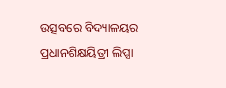ଉତ୍ସବରେ ବିଦ୍ୟାଳୟର ପ୍ରଧାନଶିକ୍ଷୟିତ୍ରୀ ଲିପ୍ସା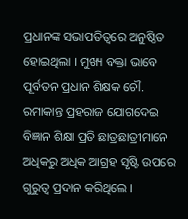ପ୍ରଧାନଙ୍କ ସଭାପତିତ୍ୱରେ ଅନୁଷ୍ଠିତ ହୋଇଥିଲା । ମୁଖ୍ୟ ବକ୍ତା ଭାବେ ପୂର୍ବତନ ପ୍ରଧାନ ଶିକ୍ଷକ ଚୌ. ରମାକାନ୍ତ ପ୍ରହରାଜ ଯୋଗଦେଇ ବିଜ୍ଞାନ ଶିକ୍ଷା ପ୍ରତି ଛାତ୍ରଛାତ୍ରୀମାନେ ଅଧିକରୁ ଅଧିକ ଆଗ୍ରହ ସୃଷ୍ଟି ଉପରେ ଗୁରୁତ୍ୱ ପ୍ରଦାନ କରିଥିଲେ ।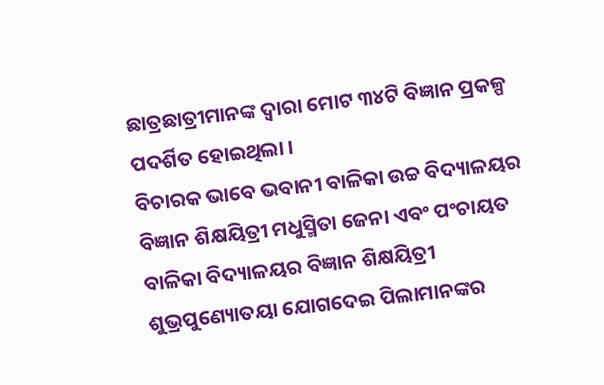ଛାତ୍ରଛାତ୍ରୀମାନଙ୍କ ଦ୍ୱାରା ମୋଟ ୩୪ଟି ବିଜ୍ଞାନ ପ୍ରକଳ୍ପ ପଦର୍ଶିତ ହୋଇଥିଲା ।
ବିଚାରକ ଭାବେ ଭବାନୀ ବାଳିକା ଉଚ୍ଚ ବିଦ୍ୟାଳୟର ବିଜ୍ଞାନ ଶିକ୍ଷୟିତ୍ରୀ ମଧୁସ୍ମିତା ଜେନା ଏବଂ ପଂଚାୟତ ବାଳିକା ବିଦ୍ୟାଳୟର ବିଜ୍ଞାନ ଶିକ୍ଷୟିତ୍ରୀ ଶୁଭ୍ରପୁଣ୍ୟୋତୟା ଯୋଗଦେଇ ପିଲାମାନଙ୍କର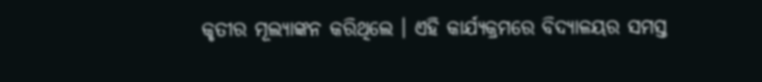କୃତୀର ମୂଲ୍ୟାଙ୍କନ କରିଥିଲେ । ଏହି କାର୍ଯ୍ୟକ୍ରମରେ ବିଦ୍ୟାଳୟର ସମସ୍ତ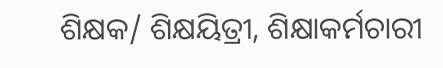ଶିକ୍ଷକ/ ଶିକ୍ଷୟିତ୍ରୀ, ଶିକ୍ଷାକର୍ମଚାରୀ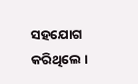ସହଯୋଗ କରିଥିଲେ ।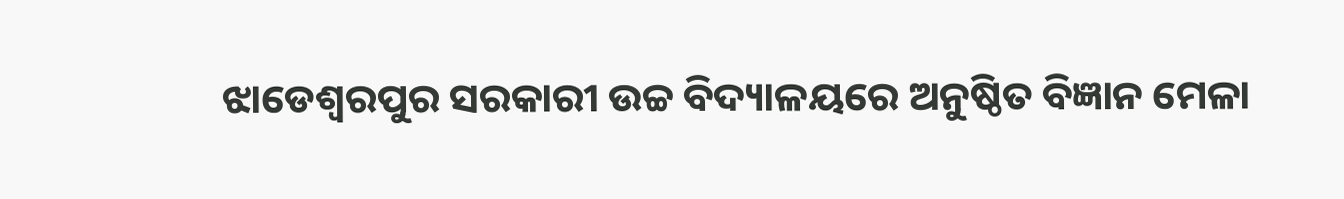ଝାଡେଶ୍ୱରପୁର ସରକାରୀ ଉଚ୍ଚ ବିଦ୍ୟାଳୟରେ ଅନୁଷ୍ଠିତ ବିଜ୍ଞାନ ମେଳା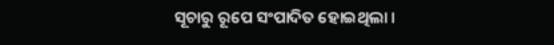ସୂଚାରୁ ରୂପେ ସଂପାଦିତ ହୋଇଥିଲା ।